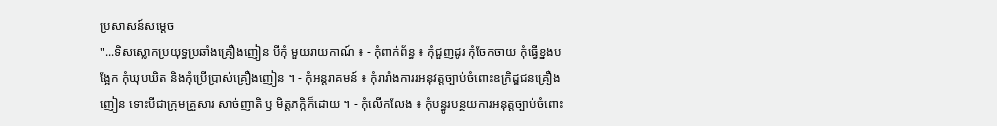ប្រសាសន៍សម្តេច
"...ទិសស្លោកប្រយុទ្ធប្រឆាំងគ្រឿងញៀន បីកុំ មួយរាយកាណ៍ ៖ - កុំពាក់ព័ន្ធ ៖ កុំជួញដូរ កុំចែកចាយ កុំធ្វើខ្នងបង្អែក កុំឃុបឃិត និងកុំប្រើប្រាស់គ្រឿងញៀន ។ - កុំអន្តរាគមន៍ ៖ កុំរារាំងការរអនុវត្តច្បាប់ចំពោះឧក្រិដ្ឌជនគ្រឿងញៀន ទោះបីជាក្រុមគ្រួសារ សាច់ញាតិ ឫ មិត្តភក្កិក៏ដោយ ។ - កុំលើកលែង ៖ កុំបន្ធូរបន្ថយការអនុត្តច្បាប់ចំពោះ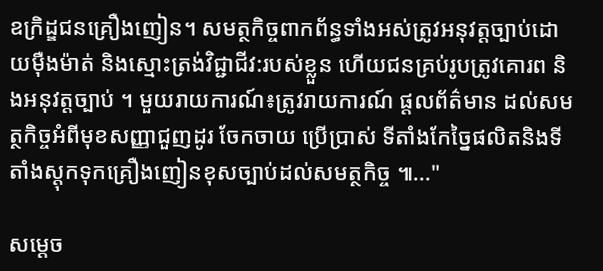ឧក្រិដ្ឌជនគ្រឿងញៀន។ សមត្ថកិច្ចពាកព័ន្ធទាំងអស់ត្រូវអនុវត្តច្បាប់ដោយមុឺងម៉ាត់ និងស្មោះត្រង់វិជ្ជាជីវ:របស់ខ្លួន ហើយជនគ្រប់រូបត្រូវគោរព និងអនុវត្តច្បាប់ ។ មួយរាយការណ៍៖ត្រូវរាយការណ៍ ផ្តលព័ត៌មាន ដល់សមត្ថកិច្ចអំពីមុខសញ្ញាជួញដូរ ចែកចាយ ប្រើប្រាស់ ទីតាំងកែច្នៃផលិតនិងទីតាំងស្តុកទុកគ្រឿងញៀនខុសច្បាប់ដល់សមត្ថកិច្ច ៕..."

សម្តេច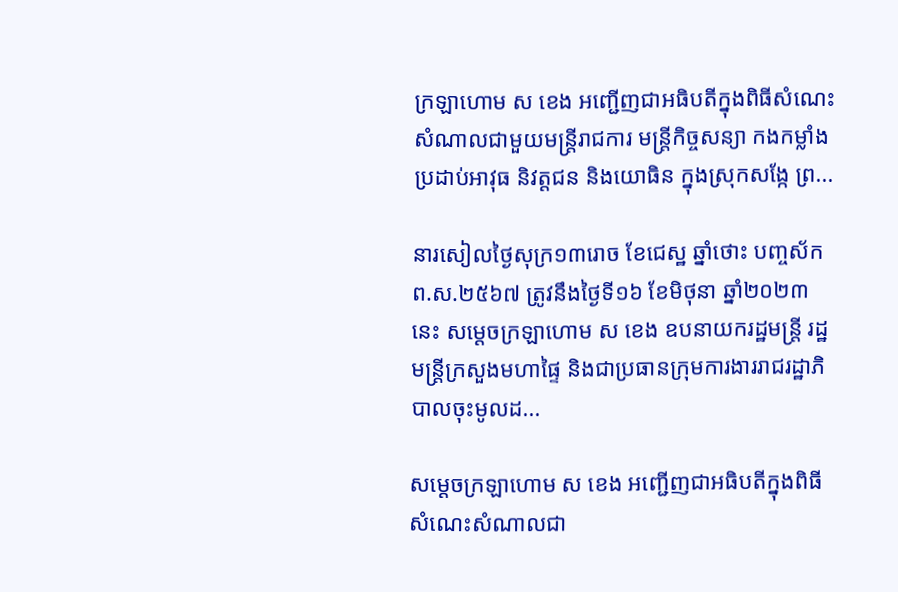ក្រឡាហោម ស ខេង អញ្ជើញជាអធិបតីក្នុងពិធីសំណេះសំណាលជាមួយមន្ត្រីរាជការ មន្រ្តីកិច្ចសន្យា កងកម្លាំងប្រដាប់អាវុធ និវត្តជន និងយោធិន ក្នុងស្រុកសង្កែ ព្រ...

នារសៀលថ្ងៃសុក្រ១៣រោច ខែជេស្ឋ ឆ្នាំថោះ បញ្ចស័ក ព.ស.២៥៦៧ ត្រូវនឹងថ្ងៃទី១៦ ខែមិថុនា ឆ្នាំ២០២៣នេះ សម្តេចក្រឡាហោម ស ខេង ឧបនាយករដ្ឋមន្ត្រី រដ្ឋមន្ត្រីក្រសួងមហាផ្ទៃ និងជាប្រធានក្រុមការងាររាជរដ្ឋាភិបាលចុះមូលដ...

សម្តេចក្រឡាហោម ស ខេង អញ្ជើញជាអធិបតីក្នុងពិធីសំណេះសំណាលជា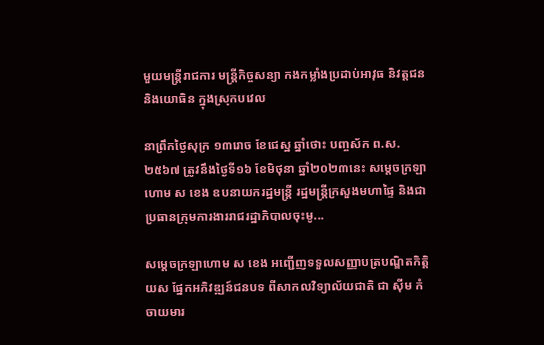មួយមន្ត្រីរាជការ មន្រ្តីកិច្ចសន្យា កងកម្លាំងប្រដាប់អាវុធ និវត្តជន និងយោធិន ក្នុងស្រុកបវេល

នាព្រឹកថ្ងៃសុក្រ ១៣រោច ខែជេស្ឋ ឆ្នាំថោះ បញ្ចស័ក ព.ស.២៥៦៧ ត្រូវនឹងថ្ងៃទី១៦ ខែមិថុនា ឆ្នាំ២០២៣នេះ សម្តេចក្រឡាហោម ស ខេង ឧបនាយករដ្ឋមន្ត្រី រដ្ឋមន្ត្រីក្រសួងមហាផ្ទៃ និងជាប្រធានក្រុមការងាររាជរដ្ឋាភិបាលចុះមូ...

សម្ដេចក្រឡាហោម ស ខេង អញ្ជើញទទួលសញ្ញាបត្របណ្ឌិតកិត្តិយស ផ្នែកអភិវឌ្ឍន៍ជនបទ ពីសាកលវិទ្យាល័យជាតិ ជា ស៊ីម កំចាយមារ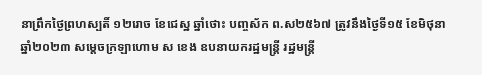នាព្រឹកថ្ងៃព្រហស្បតិ៍ ១២រោច ខែជេស្ឋ ឆ្នាំថោះ បញ្ចស័ក ព.ស២៥៦៧ ត្រូវនឹងថ្ងៃទី១៥ ខែមិថុនា ឆ្នាំ២០២៣ សម្ដេចក្រឡាហោម ស ខេង ឧបនាយករដ្ឋមន្ត្រី រដ្ឋមន្ត្រី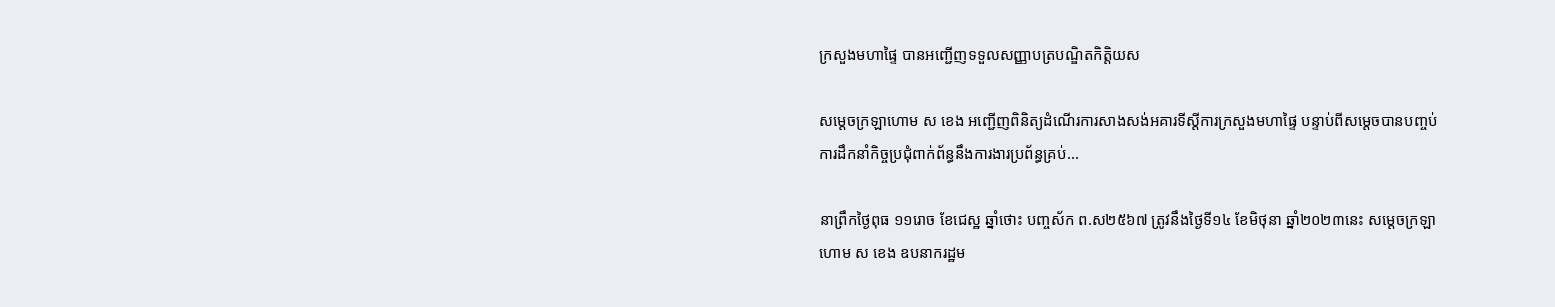ក្រសួងមហាផ្ទៃ បានអញ្ជើញទទួលសញ្ញាបត្របណ្ឌិតកិត្តិយស

សម្ដេចក្រឡាហោម ស ខេង អញ្ជើញពិនិត្យដំណើរការសាងសង់អគារទីស្ដីការក្រសួងមហាផ្ទៃ បន្ទាប់ពីសម្ដេចបានបញ្ចប់ការដឹកនាំកិច្ចប្រជុំពាក់ព័ន្ធនឹងការងារប្រព័ន្ធគ្រប់...

នាព្រឹកថ្ងៃពុធ ១១រោច ខែជេស្ឋ ឆ្នាំថោះ បញ្ចស័ក ព.ស២៥៦៧ ត្រូវនឹងថ្ងៃទី១៤ ខែមិថុនា ឆ្នាំ២០២៣នេះ សម្ដេចក្រឡាហោម ស ខេង ឧបនាករដ្ឋម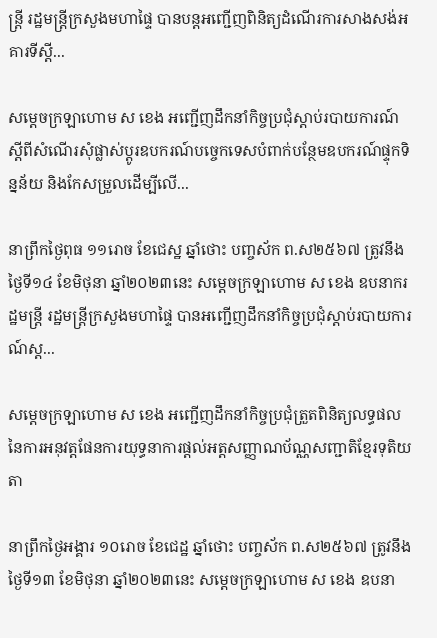ន្រ្តី រដ្ឋមន្រ្តីក្រសួងមហាផ្ទៃ បានបន្តអញ្ជើញពិនិត្យដំណើរការសាងសង់អគារទីស្ដី...

សម្ដេចក្រឡាហោម ស ខេង អញ្ជើញដឹកនាំកិច្ចប្រជុំស្ដាប់របាយការណ៍ស្ដីពីសំណើរសុំផ្លាស់ប្ដូរឧបករណ៍បច្ចេកទេសបំពាក់បន្ថែមឧបករណ៍ផ្ទុកទិន្នន័យ និងកែសម្រួលដើម្បីលើ...

នាព្រឹកថ្ងៃពុធ ១១រោច ខែជេស្ឋ ឆ្នាំថោះ បញ្ចស័ក ព.ស២៥៦៧ ត្រូវនឹងថ្ងៃទី១៤ ខែមិថុនា ឆ្នាំ២០២៣នេះ សម្ដេចក្រឡាហោម ស ខេង ឧបនាករដ្ឋមន្រ្តី រដ្ឋមន្រ្តីក្រសួងមហាផ្ទៃ បានអញ្ជើញដឹកនាំកិច្ចប្រជុំស្ដាប់របាយការណ៍ស្ដ...

សម្តេចក្រឡាហោម ស ខេង អញ្ជើញដឹកនាំកិច្ចប្រជុំត្រួតពិនិត្យលទ្ធផលនៃការអនុវត្តផែនការយុទ្ធនាការផ្តល់អត្តសញ្ញាណប័ណ្ណសញ្ជាតិខ្មែរទុតិយតា

នាព្រឹកថ្ងៃអង្គារ ១០រោច ខែជេដ្ឋ ឆ្នាំថោះ បញ្ចស័ក ព.ស២៥៦៧ ត្រូវនឹងថ្ងៃទី១៣ ខែមិថុនា ឆ្នាំ២០២៣នេះ សម្តេចក្រឡាហោម ស ខេង ឧបនា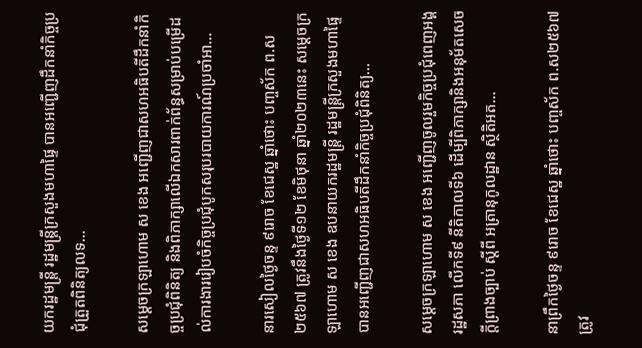យករដ្ឋមន្ត្រី រដ្ឋមន្ត្រីក្រសួងមហាផ្ទៃ បានអញ្ជើញដឹកនាំកិច្ចប្រជុំត្រួតពិនិត្យលទ...

សម្ដេចក្រឡាហោម ស ខេង អញ្ជើញជាសហអធិបតីដឹកនាំកិច្ចប្រជុំពិនិត្យ និងពិភាក្សាលើឯកសារពាក់ព័ន្ធសម្រាប់បម្រើដល់ការងាររៀបចំកិច្ចប្រជុំបូកសរុបរបាយការណ៍ប្រចាំអា...

នារសៀលថ្ងៃចន្ទ ៩រោច ខែជេស្ឋ ឆ្នាំថោះ បញ្ចស័ក ព.ស២៥៦៧ ត្រូវនឹងថ្ងៃទី១២ ខែមិថុនា ឆ្នាំ២០២៣នេះ សម្ដេចក្រឡាហោម ស ខេង ឧបនាយករដ្ឋមន្ត្រី រដ្ឋមន្ត្រីក្រសួងមហាផ្ទៃ បានអញ្ជើញជាសហអធិបតីដឹកនាំកិច្ចប្រជុំពិនិត្យ...

សម្ដេចក្រឡាហោម ស ខេង អញ្ជើញចូលរួមកិច្ចប្រជុំពេញអង្គរដ្ឋសភា លើកទី៩ នីតិកាលទី៦ ដើម្បីពិភាក្សានិងអនុម័តសេចក្តីព្រាងច្បាប់ ស្តីពី អត្រានុកូលដ្ឋាន ស្ថិតិអត...

នាព្រឹកថ្ងៃចន្ទ ៩រោច ខែជេស្ឋ ឆ្នាំថោះ បញ្ចស័ក ព.ស២៥៦៧ ត្រូវ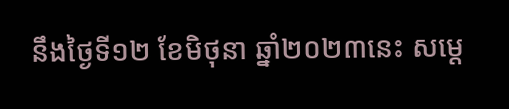នឹងថ្ងៃទី១២ ខែមិថុនា ឆ្នាំ២០២៣នេះ សម្ដេ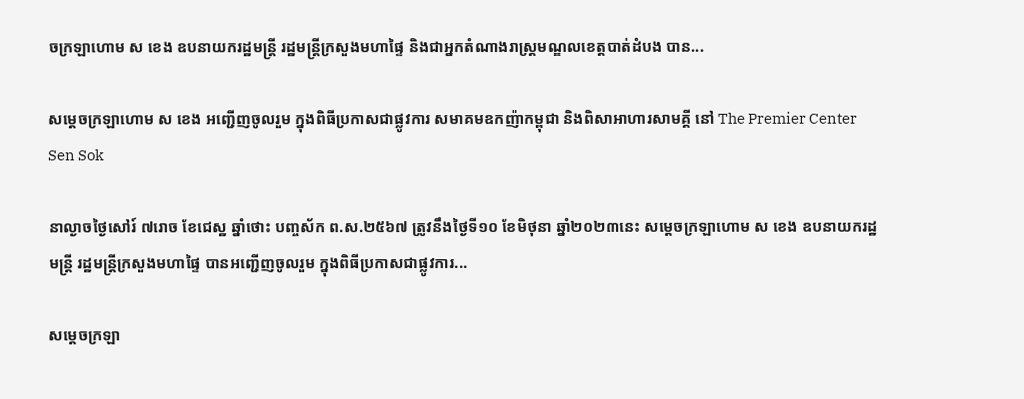ចក្រឡាហោម ស ខេង ឧបនាយករដ្ឋមន្ត្រី រដ្ឋមន្ត្រីក្រសួងមហាផ្ទៃ និងជាអ្នកតំណាងរាស្រ្តមណ្ឌលខេត្តបាត់ដំបង បាន...

សម្ដេចក្រឡាហោម ស ខេង អញ្ជើញចូលរួម ក្នុងពិធីប្រកាសជាផ្លូវការ សមាគមឧកញ៉ាកម្ពុជា និងពិសាអាហារសាមគ្គី នៅ The Premier Center Sen Sok

នាល្ងាចថ្ងៃសៅរ៍ ៧រោច ខែជេស្ឋ ឆ្នាំថោះ បញ្ចស័ក ព.ស.២៥៦៧ ត្រូវនឹងថ្ងៃទី១០ ខែមិថុនា ឆ្នាំ២០២៣នេះ សម្ដេចក្រឡាហោម ស ខេង ឧបនាយករដ្ឋមន្ត្រី រដ្ឋមន្ត្រីក្រសួងមហាផ្ទៃ បានអញ្ជើញចូលរួម ក្នុងពិធីប្រកាសជាផ្លូវការ...

សម្តេចក្រឡា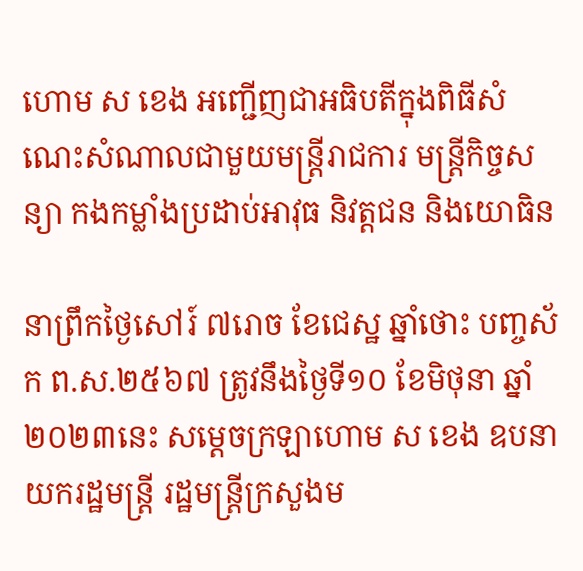ហោម ស ខេង អញ្ជើញជាអធិបតីក្នុងពិធីសំណេះសំណាលជាមួយមន្ត្រីរាជការ មន្រ្តីកិច្ចសន្យា កងកម្លាំងប្រដាប់អាវុធ និវត្តជន និងយោធិន

នាព្រឹកថ្ងៃសៅរ៍ ៧រោច ខែជេស្ឋ ឆ្នាំថោះ បញ្ចស័ក ព.ស.២៥៦៧ ត្រូវនឹងថ្ងៃទី១០ ខែមិថុនា ឆ្នាំ២០២៣នេះ សម្តេចក្រឡាហោម ស ខេង ឧបនាយករដ្ឋមន្ត្រី រដ្ឋមន្ត្រីក្រសួងម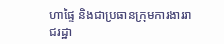ហាផ្ទៃ និងជាប្រធានក្រុមការងាររាជរដ្ឋា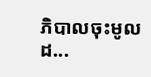ភិបាលចុះមូលដ...